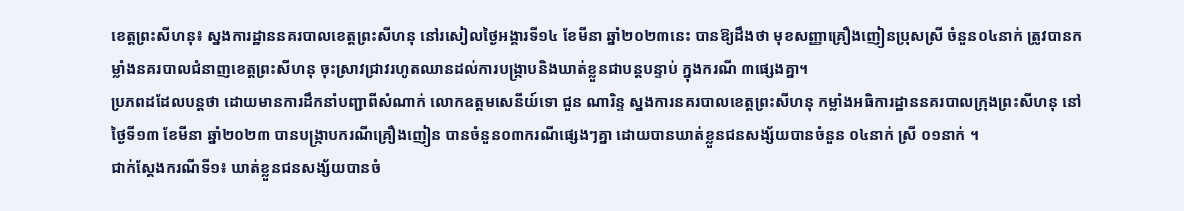ខេត្តព្រះសីហនុ៖ ស្នងការដ្ឋាននគរបាលខេត្តព្រះសីហនុ នៅរសៀលថ្ងៃអង្គារទី១៤ ខែមីនា ឆ្នាំ២០២៣នេះ បានឱ្យដឹងថា មុខសញ្ញាគ្រឿងញៀនប្រុសស្រី ចំនួន០៤នាក់ ត្រូវបានកម្លាំងនគរបាលជំនាញខេត្តព្រះសីហនុ ចុះស្រាវជ្រាវរហូតឈានដល់ការបង្រ្កាបនិងឃាត់ខ្លួនជាបន្ដបន្ទាប់ ក្នុងករណី ៣ផ្សេងគ្នា។
ប្រភពដដែលបន្តថា ដោយមានការដឹកនាំបញ្ជាពីសំណាក់ លោកឧត្តមសេនីយ៍ទោ ជួន ណារិន្ទ ស្នងការនគរបាលខេត្តព្រះសីហនុ កម្លាំងអធិការដ្ឋាននគរបាលក្រុងព្រះសីហនុ នៅថ្ងៃទី១៣ ខែមីនា ឆ្នាំ២០២៣ បានបង្ក្រាបករណីគ្រឿងញៀន បានចំនួន០៣ករណីផ្សេងៗគ្នា ដោយបានឃាត់ខ្លួនជនសង្ស័យបានចំនួន ០៤នាក់ ស្រី ០១នាក់ ។
ជាក់ស្ដែងករណីទី១៖ ឃាត់ខ្លួនជនសង្ស័យបានចំ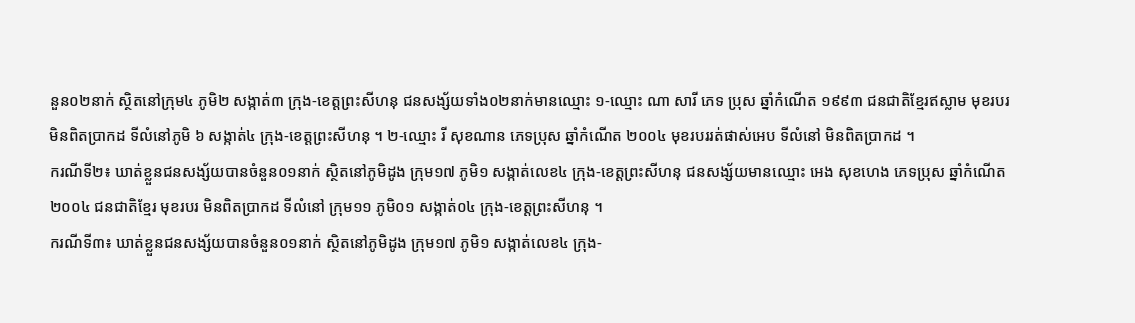នួន០២នាក់ ស្ថិតនៅក្រុម៤ ភូមិ២ សង្កាត់៣ ក្រុង-ខេត្តព្រះសីហនុ ជនសង្ស័យទាំង០២នាក់មានឈ្មោះ ១-ឈ្មោះ ណា សារី ភេទ ប្រុស ឆ្នាំកំណេីត ១៩៩៣ ជនជាតិខ្មែរឥស្លាម មុខរបរ មិនពិតប្រាកដ ទីលំនៅភូមិ ៦ សង្កាត់៤ ក្រុង-ខេត្តព្រះសីហនុ ។ ២-ឈ្មោះ រី សុខណាន ភេទប្រុស ឆ្នាំកំណេីត ២០០៤ មុខរបររត់ផាស់អេប ទីលំនៅ មិនពិតប្រាកដ ។
ករណីទី២៖ ឃាត់ខ្លួនជនសង្ស័យបានចំនួន០១នាក់ ស្ថិតនៅភូមិដូង ក្រុម១៧ ភូមិ១ សង្កាត់លេខ៤ ក្រុង-ខេត្តព្រះសីហនុ ជនសង្ស័យមានឈ្មោះ អេង សុខហេង ភេទប្រុស ឆ្នាំកំណេីត ២០០៤ ជនជាតិខ្មែរ មុខរបរ មិនពិតប្រាកដ ទីលំនៅ ក្រុម១១ ភូមិ០១ សង្កាត់០៤ ក្រុង-ខេត្តព្រះសីហនុ ។
ករណីទី៣៖ ឃាត់ខ្លួនជនសង្ស័យបានចំនួន០១នាក់ ស្ថិតនៅភូមិដូង ក្រុម១៧ ភូមិ១ សង្កាត់លេខ៤ ក្រុង-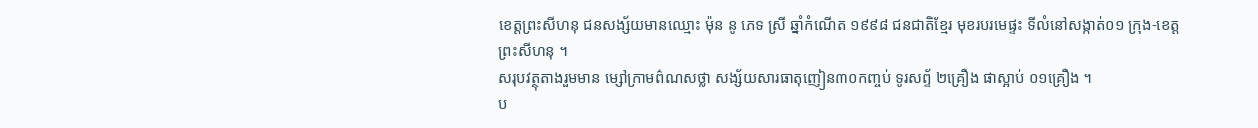ខេត្តព្រះសីហនុ ជនសង្ស័យមានឈ្មោះ ម៉ុន នូ ភេទ ស្រី ឆ្នាំកំណេីត ១៩៩៨ ជនជាតិខ្មែរ មុខរបរមេផ្ទះ ទីលំនៅសង្កាត់០១ ក្រុង-ខេត្តព្រះសីហនុ ។
សរុបវត្ថុតាងរួមមាន ម្សៅក្រាមព៌ណសថ្លា សង្ស័យសារធាតុញៀន៣០កញ្ចប់ ទូរសព្ទ័ ២គ្រឿង ផាស្អាប់ ០១គ្រឿង ។
ប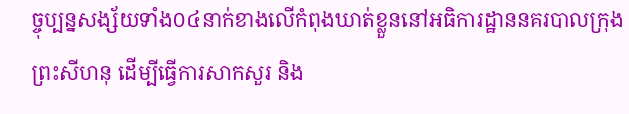ច្ចុប្បន្នសង្ស័យទាំង០៤នាក់ខាងលេីកំពុងឃាត់ខ្លួននៅអធិការដ្ឋាននគរបាលក្រុងព្រះសីហនុ ដេីម្បីធ្វេីការសាកសួរ និង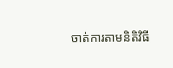ចាត់ការតាមនិតិវិធី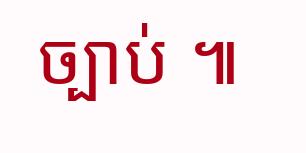ច្បាប់ ៕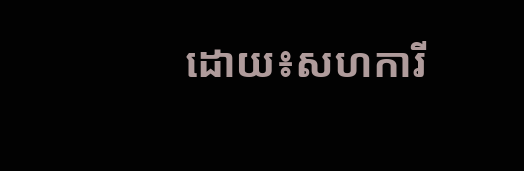ដោយ៖សហការី